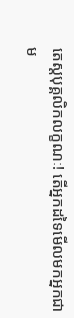តេស្តបុគ្គលិកលក្ខណៈ! តើអ្នកដទៃមើលមកអ្នកជាម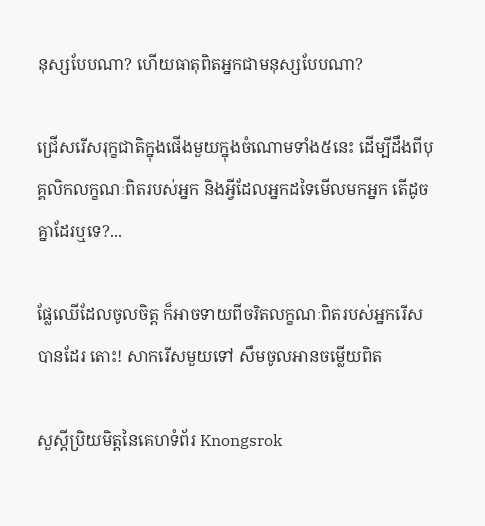នុស្សបែបណា? ហើយធាតុពិតអ្នកជាមនុស្សបែបណា?

ជ្រើសរើសរុក្ខជាតិក្នុងផើងមួយក្នុងចំណោមទាំង៥នេះ ដើម្បីដឹងពីបុគ្គលិកលក្ខណៈពិតរបស់អ្នក និងអ្វីដែលអ្នកដទៃមើលមកអ្នក តើដូចគ្នាដែរឬទេ?...

ផ្លែឈើដែលចូលចិត្ត ក៏អាចទាយពីចរិតលក្ខណៈពិតរបស់អ្នករើសបានដែរ តោះ! សាករើសមួយទៅ សឹមចូលអានចម្លើយពិត

សួស្តីប្រិយមិត្តនៃគេហទំព័រ Knongsrok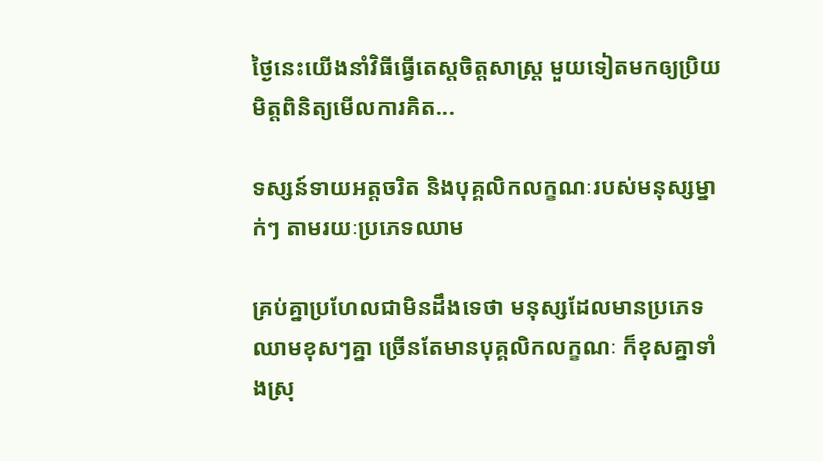ថ្ងៃនេះយើងនាំវិធីធ្វើតេស្តចិត្តសាស្ត្រ មួយទៀតមកឲ្យប្រិយមិត្តពិនិត្យមើលការគិត...

ទស្សន៍ទាយអត្តចរិត និងបុគ្គលិកលក្ខណៈរបស់មនុស្សម្នាក់ៗ តាមរយៈប្រភេទឈាម

គ្រប់គ្នាប្រហែលជាមិនដឹងទេថា មនុស្សដែលមានប្រភេទឈាមខុសៗគ្នា ច្រើនតែមានបុគ្គលិកលក្ខណៈ ក៏ខុសគ្នាទាំងស្រុ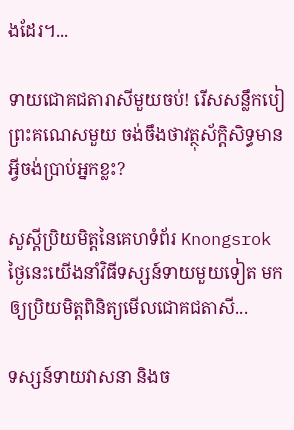ងដែរ។...

ទាយជោគជតារាសីមួយចប់! រើសសន្លឹកបៀព្រះគណេសមួយ ចង់ចឹងថាវត្ថុស័កិ្តសិទ្ធមានអ្វីចង់ប្រាប់អ្នកខ្លះ?

សួស្តីប្រិយមិត្តនៃគេហទំព័រ Knongsrok ថ្ងៃនេះយើងនាំវិធីទស្សន៍ទាយមួយទៀត មកឲ្យប្រិយមិត្តពិនិត្យមើលជោគជតាសី...

ទស្សន៍ទាយវាសនា និងច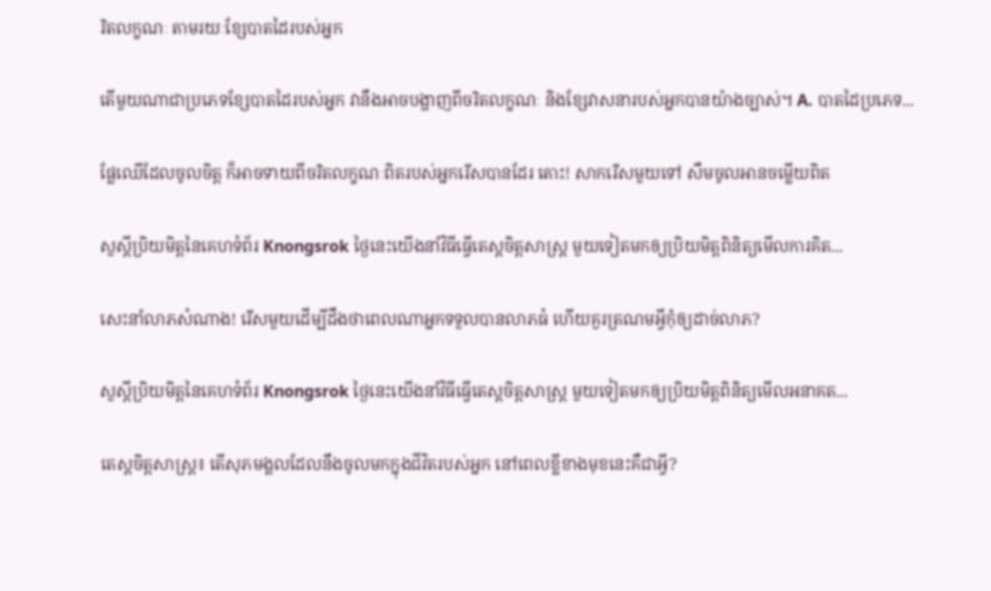រិតលក្ខណៈ តាមរយៈខ្សែបាតដៃរបស់អ្នក

តើមួយណាជាប្រភេទខ្សែបាតដៃរបស់អ្នក វានឹងអាចបង្ហាញពីចរិតលក្ខណៈ និងខ្សែវាសនារបស់អ្នកបានយ៉ាងច្បាស់។ A. បាតដៃប្រភេទ...

ផ្លែឈើដែលចូលចិត្ត ក៏អាចទាយពីចរិតលក្ខណៈពិតរបស់អ្នករើសបានដែរ តោះ! សាករើសមួយទៅ សឹមចូលអានចម្លើយពិត

សួស្តីប្រិយមិត្តនៃគេហទំព័រ Knongsrok ថ្ងៃនេះយើងនាំវិធីធ្វើតេស្តចិត្តសាស្ត្រ មួយទៀតមកឲ្យប្រិយមិត្តពិនិត្យមើលការគិត...

សេះនាំលាភសំណាង! រើសមួយដើម្បីដឹងថាពេលណាអ្នកទទួលបានលាភធំ ហើយគួរត្រណមអ្វីកុំឲ្យដាច់លាភ?

សួស្តីប្រិយមិត្តនៃគេហទំព័រ Knongsrok ថ្ងៃនេះយើងនាំវិធីធ្វើតេស្តចិត្តសាស្ត្រ មួយទៀតមកឲ្យប្រិយមិត្តពិនិត្យមើលអនាគត...

តេស្តចិត្តសាស្រ្ត៖ តើសុភមង្គលដែលនឹងចូលមកក្នុងជីវិតរបស់អ្នក នៅពេលខ្លីខាងមុខនេះគឺជាអ្វី?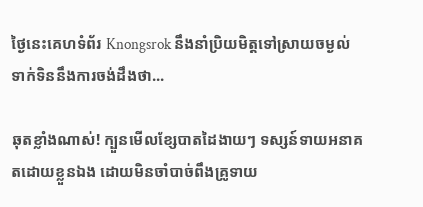ថ្ងៃនេះគេហទំព័រ Knongsrok នឹងនាំប្រិយមិត្តទៅស្រាយចម្ងល់ ទាក់ទិននឹងការចង់ដឹងថា...

ឆុតខ្លាំងណាស់! ក្បួនមើលខ្សែបាតដៃងាយៗ ទស្សន៍ទាយអនាគតដោយខ្លួនឯង ដោយមិនចាំបាច់ពឹងគ្រូទាយ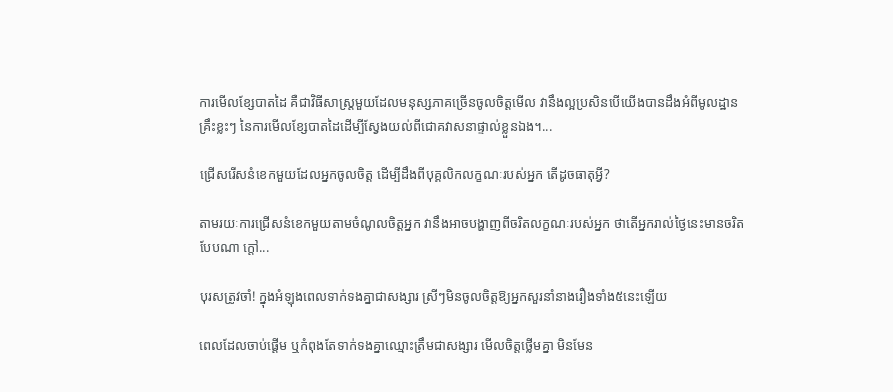ការមើលខ្សែបាតដៃ គឺជាវិធីសាស្ត្រមួយដែលមនុស្សភាគច្រើនចូលចិត្តមើល វានឹងល្អប្រសិនបើយើងបានដឹងអំពីមូលដ្ឋានគ្រឹះខ្លះៗ នៃការមើលខ្សែបាតដៃដើម្បីស្វែងយល់ពីជោគវាសនាផ្ទាល់ខ្លួនឯង។...

ជ្រើសរើសនំខេកមួយដែលអ្នកចូលចិត្ត ដើម្បីដឹងពីបុគ្គលិកលក្ខណៈរបស់អ្នក តើដូចធាតុអ្វី?

តាមរយៈការជ្រើសនំខេកមួយតាមចំណូលចិត្តអ្នក វានឹងអាចបង្ហាញពីចរិតលក្ខណៈរបស់អ្នក ថាតើអ្នករាល់ថ្ងៃនេះមានចរិតបែបណា ក្ដៅ...

បុរសត្រូវចាំ! ក្នុងអំឡុងពេលទាក់ទងគ្នាជាសង្សារ ស្រីៗមិនចូលចិត្តឱ្យអ្នកសួរនាំនាងរឿងទាំង៥នេះឡើយ

ពេលដែលចាប់ផ្ដើម ឬកំពុងតែទាក់ទងគ្នាឈ្មោះត្រឹមជាសង្សារ មើលចិត្តថ្លើមគ្នា មិនមែន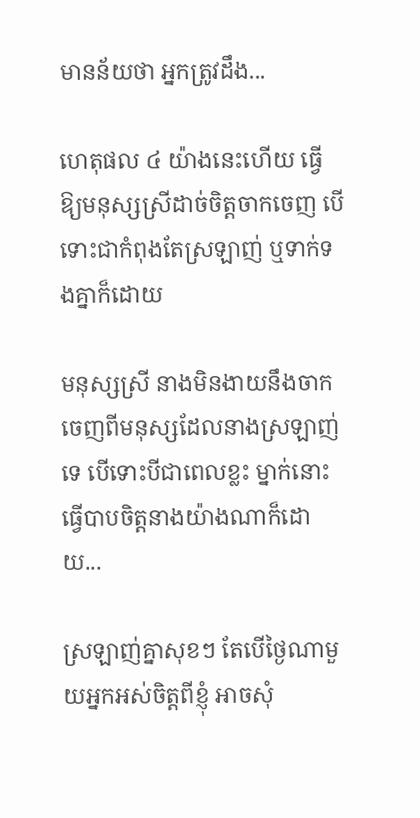មានន័យថា អ្នកត្រូវដឹង...

ហេតុផល ៤ យ៉ាងនេះហើយ ធ្វើឱ្យមនុស្សស្រីដាច់ចិត្តចាកចេញ បើទោះជាកំពុងតែស្រឡាញ់ ឬទាក់ទងគ្នាក៏ដោយ

មនុស្សស្រី នាងមិនងាយនឹងចាកចេញពីមនុស្សដែលនាងស្រឡាញ់ទេ បើទោះបីជាពេលខ្លះ ម្នាក់នោះធ្វើបាបចិត្តនាងយ៉ាងណាក៏ដោយ...

ស្រឡាញ់គ្នាសុខៗ តែបើថ្ងៃណាមួយអ្នកអស់ចិត្តពីខ្ញុំ អាចសុំ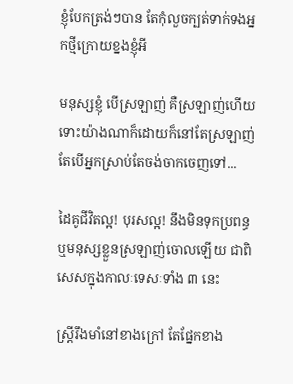ខ្ញុំបែកត្រង់ៗបាន តែកុំលួចក្បត់ទាក់ទងអ្នកថ្មីក្រោយខ្នងខ្ញុំអី

មនុស្សខ្ញុំ បើស្រឡាញ់ គឺស្រឡាញ់ហើយ ទោះយ៉ាងណាក៏ដោយក៏នៅតែស្រឡាញ់ តែបើអ្នកស្រាប់តែចង់ចាកចេញទៅ...

ដៃគូជីវិតល្អ! បុរសល្អ! នឹងមិនទុកប្រពន្ធ ឬមនុស្សខ្លួនស្រឡាញ់ចោលឡើយ ជាពិសេសក្នុងកាលៈទេសៈទាំង ៣ នេះ

ស្ត្រីរឹងមាំនៅខាងក្រៅ តែផ្នែកខាង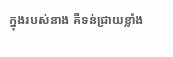ក្នុងរបស់នាង គឺទន់ជ្រាយខ្លាំង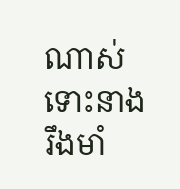ណាស់ ទោះនាងរឹងមាំ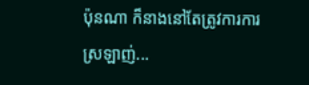ប៉ុនណា ក៏នាងនៅតែត្រូវការការស្រឡាញ់...